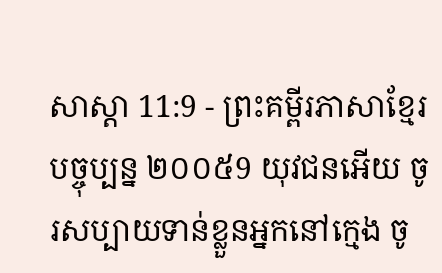សាស្តា 11:9 - ព្រះគម្ពីរភាសាខ្មែរបច្ចុប្បន្ន ២០០៥9 យុវជនអើយ ចូរសប្បាយទាន់ខ្លួនអ្នកនៅក្មេង ចូ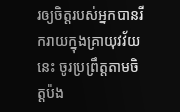រឲ្យចិត្តរបស់អ្នកបានរីករាយក្នុងគ្រាយុវវ័យនេះ ចូរប្រព្រឹត្តតាមចិត្តប៉ង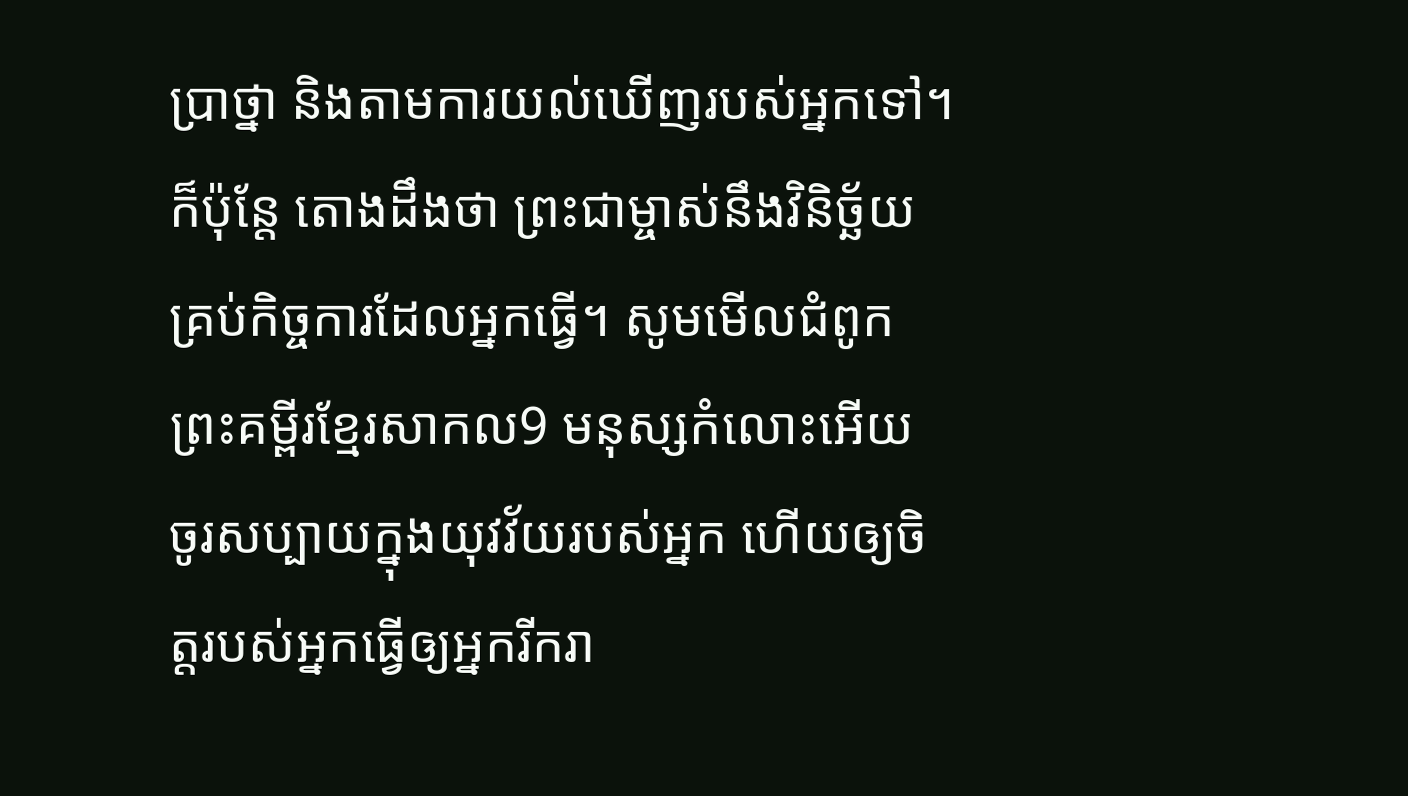ប្រាថ្នា និងតាមការយល់ឃើញរបស់អ្នកទៅ។ ក៏ប៉ុន្តែ តោងដឹងថា ព្រះជាម្ចាស់នឹងវិនិច្ឆ័យគ្រប់កិច្ចការដែលអ្នកធ្វើ។ សូមមើលជំពូកព្រះគម្ពីរខ្មែរសាកល9 មនុស្សកំលោះអើយ ចូរសប្បាយក្នុងយុវវ័យរបស់អ្នក ហើយឲ្យចិត្តរបស់អ្នកធ្វើឲ្យអ្នករីករា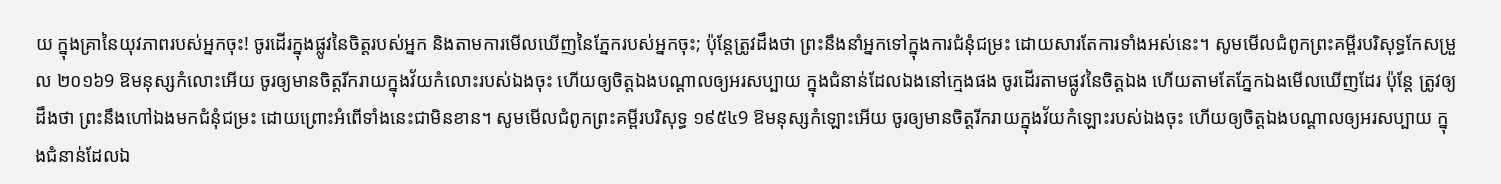យ ក្នុងគ្រានៃយុវភាពរបស់អ្នកចុះ! ចូរដើរក្នុងផ្លូវនៃចិត្តរបស់អ្នក និងតាមការមើលឃើញនៃភ្នែករបស់អ្នកចុះ; ប៉ុន្តែត្រូវដឹងថា ព្រះនឹងនាំអ្នកទៅក្នុងការជំនុំជម្រះ ដោយសារតែការទាំងអស់នេះ។ សូមមើលជំពូកព្រះគម្ពីរបរិសុទ្ធកែសម្រួល ២០១៦9 ឱមនុស្សកំលោះអើយ ចូរឲ្យមានចិត្តរីករាយក្នុងវ័យកំលោះរបស់ឯងចុះ ហើយឲ្យចិត្តឯងបណ្ដាលឲ្យអរសប្បាយ ក្នុងជំនាន់ដែលឯងនៅក្មេងផង ចូរដើរតាមផ្លូវនៃចិត្តឯង ហើយតាមតែភ្នែកឯងមើលឃើញដែរ ប៉ុន្តែ ត្រូវឲ្យដឹងថា ព្រះនឹងហៅឯងមកជំនុំជម្រះ ដោយព្រោះអំពើទាំងនេះជាមិនខាន។ សូមមើលជំពូកព្រះគម្ពីរបរិសុទ្ធ ១៩៥៤9 ឱមនុស្សកំឡោះអើយ ចូរឲ្យមានចិត្តរីករាយក្នុងវ័យកំឡោះរបស់ឯងចុះ ហើយឲ្យចិត្តឯងបណ្តាលឲ្យអរសប្បាយ ក្នុងជំនាន់ដែលឯ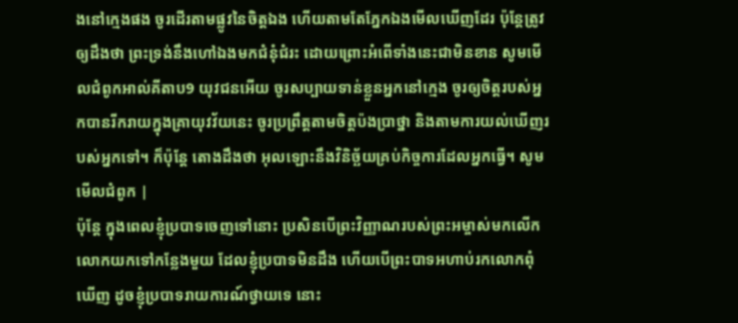ងនៅក្មេងផង ចូរដើរតាមផ្លូវនៃចិត្តឯង ហើយតាមតែភ្នែកឯងមើលឃើញដែរ ប៉ុន្តែត្រូវឲ្យដឹងថា ព្រះទ្រង់នឹងហៅឯងមកជំនុំជំរះ ដោយព្រោះអំពើទាំងនេះជាមិនខាន សូមមើលជំពូកអាល់គីតាប9 យុវជនអើយ ចូរសប្បាយទាន់ខ្លួនអ្នកនៅក្មេង ចូរឲ្យចិត្តរបស់អ្នកបានរីករាយក្នុងគ្រាយុវវ័យនេះ ចូរប្រព្រឹត្តតាមចិត្តប៉ងប្រាថ្នា និងតាមការយល់ឃើញរបស់អ្នកទៅ។ ក៏ប៉ុន្តែ តោងដឹងថា អុលឡោះនឹងវិនិច្ឆ័យគ្រប់កិច្ចការដែលអ្នកធ្វើ។ សូមមើលជំពូក |
ប៉ុន្តែ ក្នុងពេលខ្ញុំប្របាទចេញទៅនោះ ប្រសិនបើព្រះវិញ្ញាណរបស់ព្រះអម្ចាស់មកលើកលោកយកទៅកន្លែងមួយ ដែលខ្ញុំប្របាទមិនដឹង ហើយបើព្រះបាទអហាប់រកលោកពុំឃើញ ដូចខ្ញុំប្របាទរាយការណ៍ថ្វាយទេ នោះ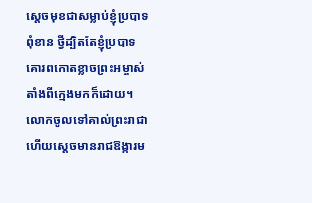ស្ដេចមុខជាសម្លាប់ខ្ញុំប្របាទពុំខាន ថ្វីដ្បិតតែខ្ញុំប្របាទគោរពកោតខ្លាចព្រះអម្ចាស់ តាំងពីក្មេងមកក៏ដោយ។
លោកចូលទៅគាល់ព្រះរាជា ហើយស្ដេចមានរាជឱង្ការម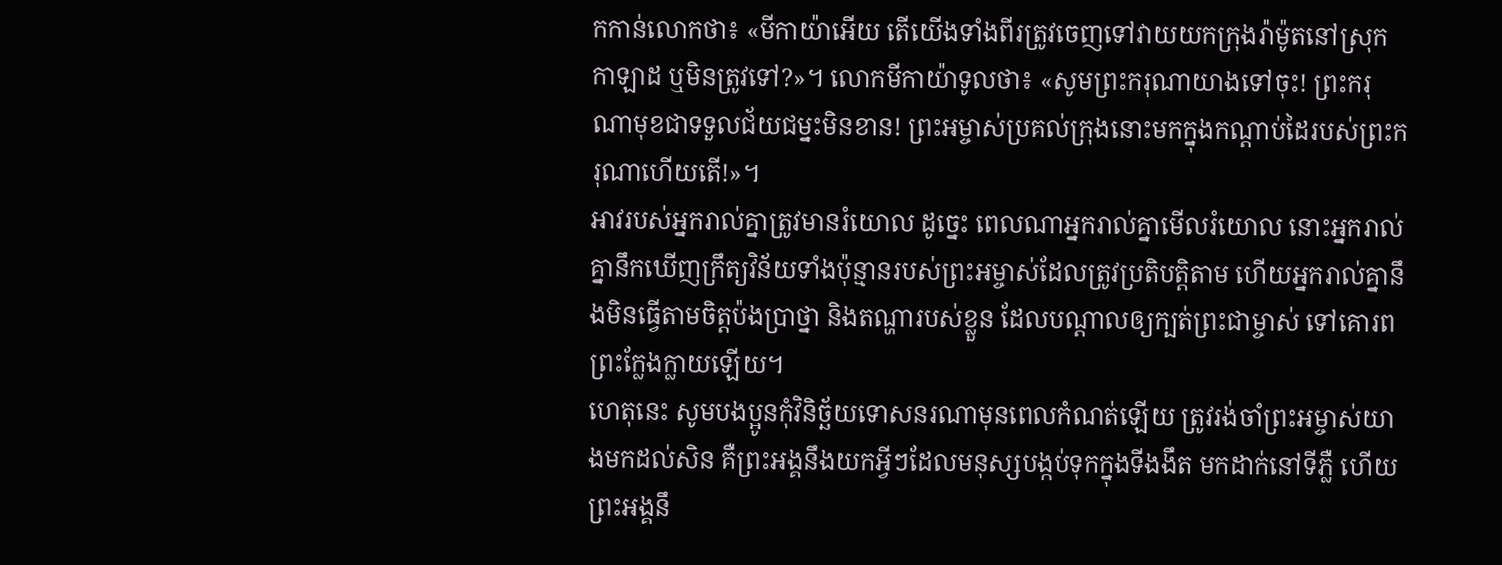កកាន់លោកថា៖ «មីកាយ៉ាអើយ តើយើងទាំងពីរត្រូវចេញទៅវាយយកក្រុងរ៉ាម៉ូតនៅស្រុកកាឡាដ ឬមិនត្រូវទៅ?»។ លោកមីកាយ៉ាទូលថា៖ «សូមព្រះករុណាយាងទៅចុះ! ព្រះករុណាមុខជាទទួលជ័យជម្នះមិនខាន! ព្រះអម្ចាស់ប្រគល់ក្រុងនោះមកក្នុងកណ្ដាប់ដៃរបស់ព្រះករុណាហើយតើ!»។
អាវរបស់អ្នករាល់គ្នាត្រូវមានរំយោល ដូច្នេះ ពេលណាអ្នករាល់គ្នាមើលរំយោល នោះអ្នករាល់គ្នានឹកឃើញក្រឹត្យវិន័យទាំងប៉ុន្មានរបស់ព្រះអម្ចាស់ដែលត្រូវប្រតិបត្តិតាម ហើយអ្នករាល់គ្នានឹងមិនធ្វើតាមចិត្តប៉ងប្រាថ្នា និងតណ្ហារបស់ខ្លួន ដែលបណ្ដាលឲ្យក្បត់ព្រះជាម្ចាស់ ទៅគោរពព្រះក្លែងក្លាយឡើយ។
ហេតុនេះ សូមបងប្អូនកុំវិនិច្ឆ័យទោសនរណាមុនពេលកំណត់ឡើយ ត្រូវរង់ចាំព្រះអម្ចាស់យាងមកដល់សិន គឺព្រះអង្គនឹងយកអ្វីៗដែលមនុស្សបង្កប់ទុកក្នុងទីងងឹត មកដាក់នៅទីភ្លឺ ហើយព្រះអង្គនឹ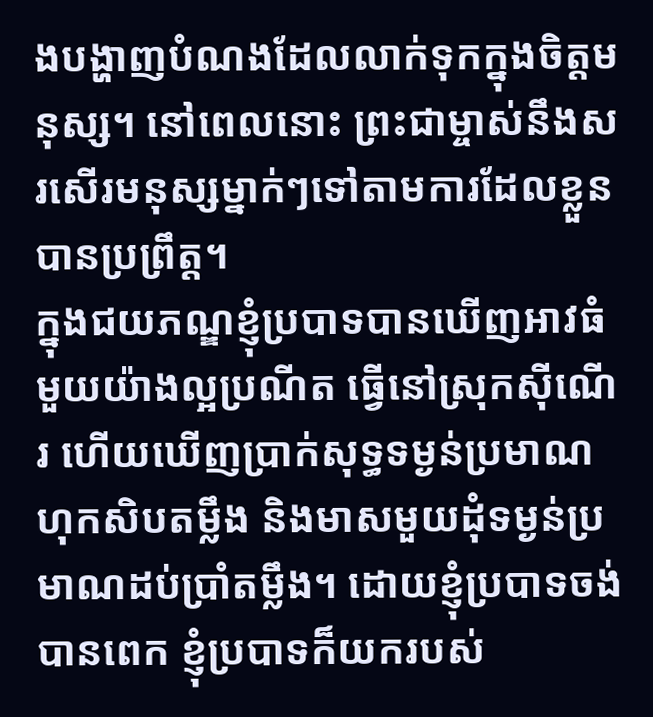ងបង្ហាញបំណងដែលលាក់ទុកក្នុងចិត្តមនុស្ស។ នៅពេលនោះ ព្រះជាម្ចាស់នឹងសរសើរមនុស្សម្នាក់ៗទៅតាមការដែលខ្លួនបានប្រព្រឹត្ត។
ក្នុងជយភណ្ឌខ្ញុំប្របាទបានឃើញអាវធំមួយយ៉ាងល្អប្រណីត ធ្វើនៅស្រុកស៊ីណើរ ហើយឃើញប្រាក់សុទ្ធទម្ងន់ប្រមាណហុកសិបតម្លឹង និងមាសមួយដុំទម្ងន់ប្រមាណដប់ប្រាំតម្លឹង។ ដោយខ្ញុំប្របាទចង់បានពេក ខ្ញុំប្របាទក៏យករបស់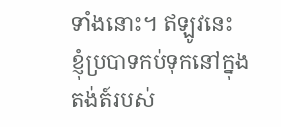ទាំងនោះ។ ឥឡូវនេះ ខ្ញុំប្របាទកប់ទុកនៅក្នុងតង់ត៍របស់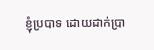ខ្ញុំប្របាទ ដោយដាក់ប្រា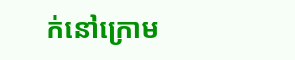ក់នៅក្រោម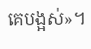គេបង្អស់»។